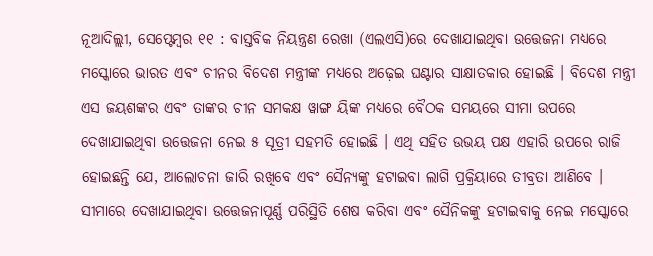ନୂଆଦିଲ୍ଲୀ, ସେପ୍ଟେମ୍ବର ୧୧ : ବାସ୍ତବିକ ନିୟନ୍ତ୍ରଣ ରେଖା (ଏଲଏସି)ରେ ଦେଖାଯାଇଥିବା ଉତ୍ତେଜନା ମଧ୍ୟରେ ମସ୍କୋରେ ଭାରତ ଏବଂ ଚୀନର ବିଦେଶ ମନ୍ତ୍ରୀଙ୍କ ମଧ୍ୟରେ ଅଢ଼େଇ ଘଣ୍ଟାର ସାକ୍ଷାତକାର ହୋଇଛି । ବିଦେଶ ମନ୍ତ୍ରୀ ଏସ ଜୟଶଙ୍କର ଏବଂ ତାଙ୍କର ଚୀନ ସମକକ୍ଷ ୱାଙ୍ଗ ୟିଙ୍କ ମଧ୍ୟରେ ବୈଠକ ସମୟରେ ସୀମା ଉପରେ ଦେଖାଯାଇଥିବା ଉତ୍ତେଜନା ନେଇ ୫ ସୂତ୍ରୀ ସହମତି ହୋଇଛି । ଏଥି ସହିତ ଉଭୟ ପକ୍ଷ ଏହାରି ଉପରେ ରାଜି ହୋଇଛନ୍ତି ଯେ, ଆଲୋଚନା ଜାରି ରଖିବେ ଏବଂ ସୈନ୍ୟଙ୍କୁ ହଟାଇବା ଲାଗି ପ୍ରକ୍ରିୟାରେ ତୀବ୍ରତା ଆଣିବେ ।
ସୀମାରେ ଦେଖାଯାଇଥିବା ଉତ୍ତେଜନାପୂର୍ଣ୍ଣ ପରିସ୍ଥିତି ଶେଷ କରିବା ଏବଂ ସୈନିକଙ୍କୁ ହଟାଇବାକୁ ନେଇ ମସ୍କୋରେ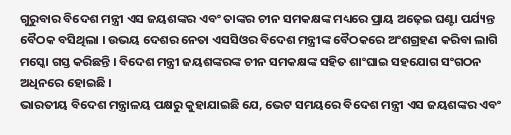ଗୁରୁବାର ବିଦେଶ ମନ୍ତ୍ରୀ ଏସ ଜୟଶଙ୍କର ଏବଂ ତାଙ୍କର ଚୀନ ସମକକ୍ଷଙ୍କ ମଧ୍ୟରେ ପ୍ରାୟ ଅଢ଼େଇ ଘଣ୍ଟା ପର୍ଯ୍ୟନ୍ତ ବୈଠକ ବସିଥିଲା । ଉଭୟ ଦେଶର ନେତା ଏସସିଓର ବିଦେଶ ମନ୍ତ୍ରୀଙ୍କ ବୈଠକରେ ଅଂଶଗ୍ରହଣ କରିବା ଲାଗି ମସ୍କୋ ଗସ୍ତ କରିଛନ୍ତି । ବିଦେଶ ମନ୍ତ୍ରୀ ଜୟଶଙ୍କରଙ୍କ ଚୀନ ସମକକ୍ଷଙ୍କ ସହିତ ଶାଂଘାଇ ସହଯୋଗ ସଂଗଠନ ଅଧିନରେ ହୋଇଛି ।
ଭାରତୀୟ ବିଦେଶ ମନ୍ତ୍ରାଳୟ ପକ୍ଷରୁ କୁହାଯାଇଛି ଯେ, ଭେଟ ସମୟରେ ବିଦେଶ ମନ୍ତ୍ରୀ ଏସ ଜୟଶଙ୍କର ଏବଂ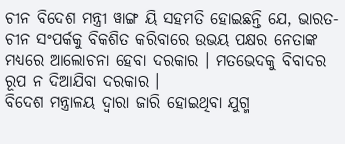ଚୀନ ବିଦେଶ ମନ୍ତ୍ରୀ ୱାଙ୍ଗ ୟି ସହମତି ହୋଇଛନ୍ତି ଯେ, ଭାରତ-ଚୀନ ସଂପର୍କକୁ ବିକଶିତ କରିବାରେ ଉଭୟ ପକ୍ଷର ନେତାଙ୍କ ମଧ୍ୟରେ ଆଲୋଚନା ହେବା ଦରକାର । ମତଭେଦକୁ ବିବାଦର ରୂପ ନ ଦିଆଯିବା ଦରକାର ।
ବିଦେଶ ମନ୍ତ୍ରାଳୟ ଦ୍ୱାରା ଜାରି ହୋଇଥିବା ଯୁଗ୍ମ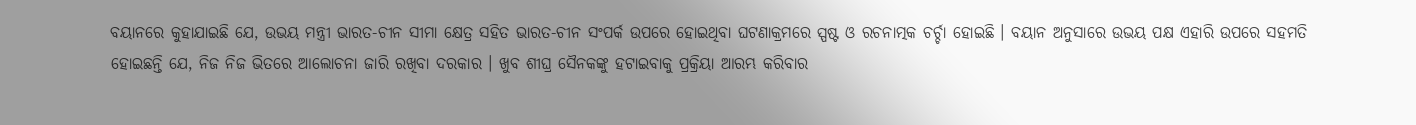ବୟାନରେ କୁହାଯାଇଛି ଯେ, ଉଭୟ ମନ୍ତ୍ରୀ ଭାରତ-ଚୀନ ସୀମା କ୍ଷେତ୍ର ସହିତ ଭାରତ-ଚୀନ ସଂପର୍କ ଉପରେ ହୋଇଥିବା ଘଟଣାକ୍ରମରେ ସ୍ପଷ୍ଟ ଓ ରଚନାତ୍ମକ ଚର୍ଚ୍ଚା ହୋଇଛି । ବୟାନ ଅନୁସାରେ ଉଭୟ ପକ୍ଷ ଏହାରି ଉପରେ ସହମତି ହୋଇଛନ୍ତି ଯେ, ନିଜ ନିଜ ଭିତରେ ଆଲୋଚନା ଜାରି ରଖିବା ଦରକାର । ଖୁବ ଶୀଘ୍ର ସୈନକଙ୍କୁ ହଟାଇବାକୁ ପ୍ରକ୍ରିୟା ଆରମ୍ଭ କରିବାର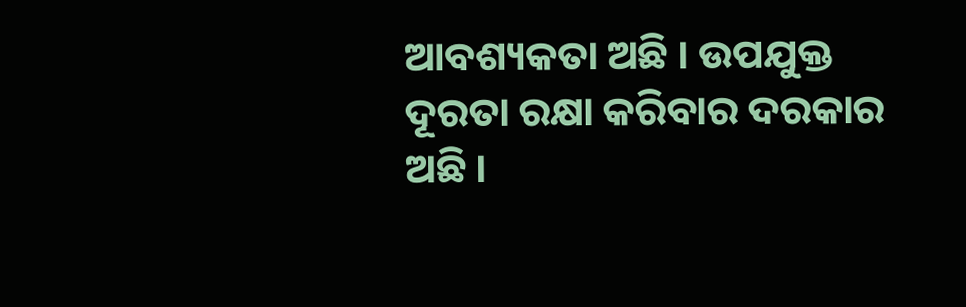ଆବଶ୍ୟକତା ଅଛି । ଉପଯୁକ୍ତ ଦୂରତା ରକ୍ଷା କରିବାର ଦରକାର ଅଛି ।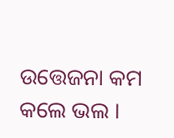ଉତ୍ତେଜନା କମ କଲେ ଭଲ ।